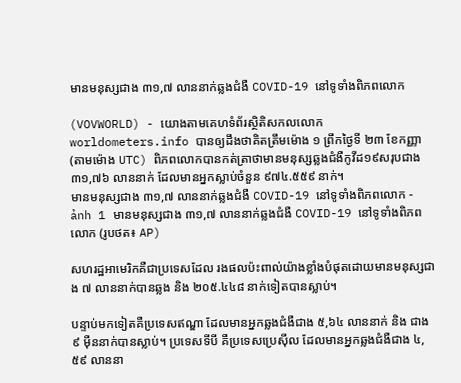មានមនុស្សជាង ៣១,៧ លាននាក់ឆ្លងជំងឺ COVID-19 នៅទូទាំងពិភពលោក

(VOVWORLD) - យោងតាមគេហទំព័រស្ថិតិសកលលោក worldometers.info បានឲ្យដឹងថាគិតត្រឹមម៉ោង ១ ព្រឹកថ្ងៃទី ២៣ ខែកញ្ញា (តាមម៉ោង UTC) ពិភពលោកបានកត់ត្រាថាមានមនុស្សឆ្លងជំងឺកូវីដ១៩សរុបជាង ៣១,៧៦ លាននាក់ ដែលមានអ្នកស្លាប់ចំនួន ៩៧៤.៥៥៩ នាក់។
មានមនុស្សជាង ៣១,៧ លាននាក់ឆ្លងជំងឺ COVID-19 នៅទូទាំងពិភពលោក - ảnh 1 មានមនុស្សជាង ៣១,៧ លាននាក់ឆ្លងជំងឺ COVID-19 នៅទូទាំងពិភពលោក (រូបថត៖ AP)

សហរដ្ឋអាមេរិកគឺជាប្រទេសដែល រងផលប៉ះពាល់យ៉ាងខ្លាំងបំផុតដោយមានមនុស្សជាង ៧ លាននាក់បានឆ្លង និង ២០៥.៤៤៨ នាក់ទៀតបានស្លាប់។

បន្ទាប់មកទៀតគឺប្រទេសឥណ្ឌា ដែលមានអ្នកឆ្លងជំងឺជាង ៥,៦៤ លាននាក់ និង ជាង ៩ ម៉ឺននាក់បានស្លាប់។ ប្រទេសទីបី គឺប្រទេសប្រេស៊ីល ដែលមានអ្នកឆ្លងជំងឺជាង ៤,៥៩ លាននា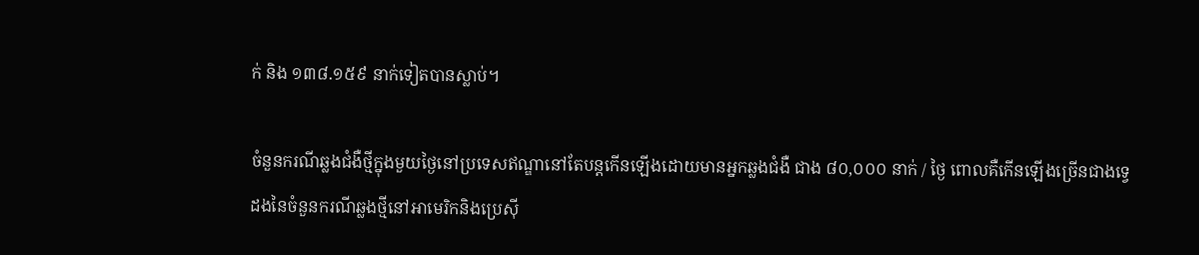ក់ និង ១៣៨.១៥៩ នាក់ទៀតបានស្លាប់។

ចំនួនករណីឆ្លងជំងឺថ្មីក្នុងមួយថ្ងៃនៅប្រទេសឥណ្ឌានៅតែបន្តកើនឡើងដោយមានអ្នកឆ្លងជំងឺ ជាង ៨០,០០០ នាក់ / ថ្ងៃ ពោលគឺកើនឡើងច្រើនជាងទ្វេដងនៃចំនួនករណីឆ្លងថ្មីនៅអាមេរិកនិងប្រេស៊ី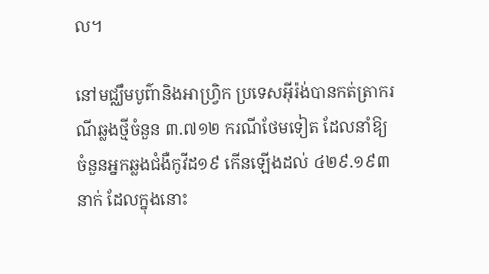ល។

នៅមជ្ឈឹមបូព៌ានិងអាហ្វ្រិក ប្រទេសអ៊ីរ៉ង់បានកត់ត្រាករណីឆ្លងថ្មីចំនួន ៣.៧១២ ករណីថែមទៀត ដែលនាំឱ្យចំនួនអ្នកឆ្លងជំងឺកូវីដ១៩ កើនឡើងដល់ ៤២៩.១៩៣ នាក់ ដែលក្នុងនោះ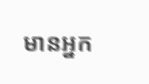មានអ្នក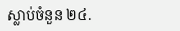ស្លាប់ចំនួន ២៤.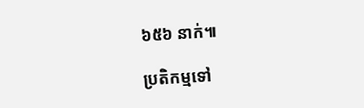៦៥៦ នាក់៕

ប្រតិកម្មទៅ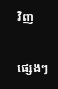វិញ

ផ្សេងៗ